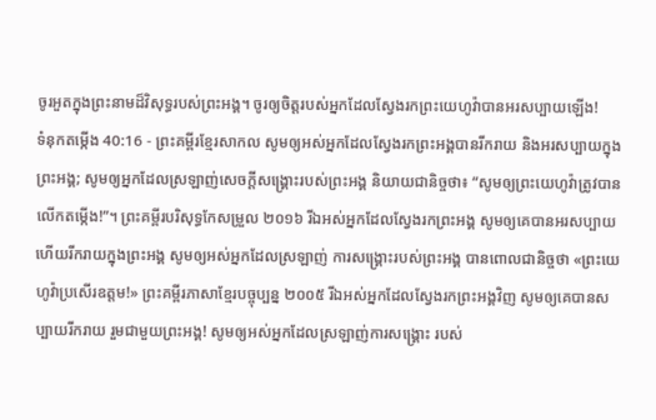ចូរអួតក្នុងព្រះនាមដ៏វិសុទ្ធរបស់ព្រះអង្គ។ ចូរឲ្យចិត្តរបស់អ្នកដែលស្វែងរកព្រះយេហូវ៉ាបានអរសប្បាយឡើង!
ទំនុកតម្កើង 40:16 - ព្រះគម្ពីរខ្មែរសាកល សូមឲ្យអស់អ្នកដែលស្វែងរកព្រះអង្គបានរីករាយ និងអរសប្បាយក្នុងព្រះអង្គ; សូមឲ្យអ្នកដែលស្រឡាញ់សេចក្ដីសង្គ្រោះរបស់ព្រះអង្គ និយាយជានិច្ចថា៖ “សូមឲ្យព្រះយេហូវ៉ាត្រូវបានលើកតម្កើង!”។ ព្រះគម្ពីរបរិសុទ្ធកែសម្រួល ២០១៦ រីឯអស់អ្នកដែលស្វែងរកព្រះអង្គ សូមឲ្យគេបានអរសប្បាយ ហើយរីករាយក្នុងព្រះអង្គ សូមឲ្យអស់អ្នកដែលស្រឡាញ់ ការសង្គ្រោះរបស់ព្រះអង្គ បានពោលជានិច្ចថា «ព្រះយេហូវ៉ាប្រសើរឧត្តម!» ព្រះគម្ពីរភាសាខ្មែរបច្ចុប្បន្ន ២០០៥ រីឯអស់អ្នកដែលស្វែងរកព្រះអង្គវិញ សូមឲ្យគេបានសប្បាយរីករាយ រួមជាមួយព្រះអង្គ! សូមឲ្យអស់អ្នកដែលស្រឡាញ់ការសង្គ្រោះ របស់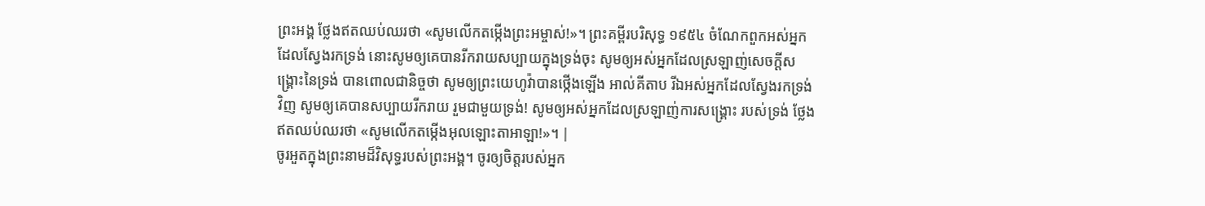ព្រះអង្គ ថ្លែងឥតឈប់ឈរថា «សូមលើកតម្កើងព្រះអម្ចាស់!»។ ព្រះគម្ពីរបរិសុទ្ធ ១៩៥៤ ចំណែកពួកអស់អ្នកដែលស្វែងរកទ្រង់ នោះសូមឲ្យគេបានរីករាយសប្បាយក្នុងទ្រង់ចុះ សូមឲ្យអស់អ្នកដែលស្រឡាញ់សេចក្ដីសង្គ្រោះនៃទ្រង់ បានពោលជានិច្ចថា សូមឲ្យព្រះយេហូវ៉ាបានថ្កើងឡើង អាល់គីតាប រីឯអស់អ្នកដែលស្វែងរកទ្រង់វិញ សូមឲ្យគេបានសប្បាយរីករាយ រួមជាមួយទ្រង់! សូមឲ្យអស់អ្នកដែលស្រឡាញ់ការសង្គ្រោះ របស់ទ្រង់ ថ្លែងឥតឈប់ឈរថា «សូមលើកតម្កើងអុលឡោះតាអាឡា!»។ |
ចូរអួតក្នុងព្រះនាមដ៏វិសុទ្ធរបស់ព្រះអង្គ។ ចូរឲ្យចិត្តរបស់អ្នក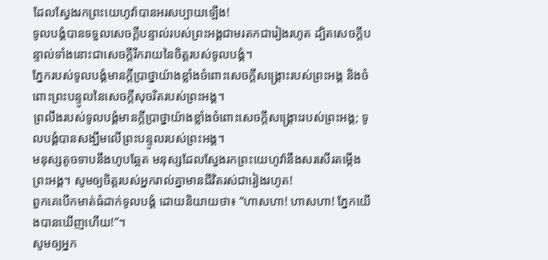ដែលស្វែងរកព្រះយេហូវ៉ាបានអរសប្បាយឡើង!
ទូលបង្គំបានទទួលសេចក្ដីបន្ទាល់របស់ព្រះអង្គជាមរតកជារៀងរហូត ដ្បិតសេចក្ដីបន្ទាល់ទាំងនោះជាសេចក្ដីរីករាយនៃចិត្តរបស់ទូលបង្គំ។
ភ្នែករបស់ទូលបង្គំមានក្ដីប្រាថ្នាយ៉ាងខ្លាំងចំពោះសេចក្ដីសង្គ្រោះរបស់ព្រះអង្គ និងចំពោះព្រះបន្ទូលនៃសេចក្ដីសុចរិតរបស់ព្រះអង្គ។
ព្រលឹងរបស់ទូលបង្គំមានក្ដីប្រាថ្នាយ៉ាងខ្លាំងចំពោះសេចក្ដីសង្គ្រោះរបស់ព្រះអង្គ; ទូលបង្គំបានសង្ឃឹមលើព្រះបន្ទូលរបស់ព្រះអង្គ។
មនុស្សតូចទាបនឹងហូបឆ្អែត មនុស្សដែលស្វែងរកព្រះយេហូវ៉ានឹងសរសើរតម្កើងព្រះអង្គ។ សូមឲ្យចិត្តរបស់អ្នករាល់គ្នាមានជីវិតរស់ជារៀងរហូត!
ពួកគេបើកមាត់ធំដាក់ទូលបង្គំ ដោយនិយាយថា៖ “ហាសហា! ហាសហា! ភ្នែកយើងបានឃើញហើយ!”។
សូមឲ្យអ្នក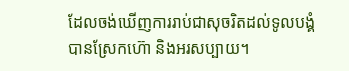ដែលចង់ឃើញការរាប់ជាសុចរិតដល់ទូលបង្គំ បានស្រែកហ៊ោ និងអរសប្បាយ។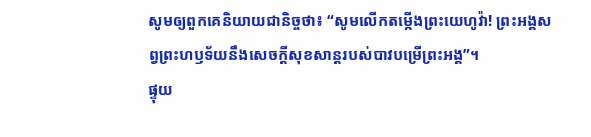សូមឲ្យពួកគេនិយាយជានិច្ចថា៖ “សូមលើកតម្កើងព្រះយេហូវ៉ា! ព្រះអង្គសព្វព្រះហឫទ័យនឹងសេចក្ដីសុខសាន្តរបស់បាវបម្រើព្រះអង្គ”។
ផ្ទុយ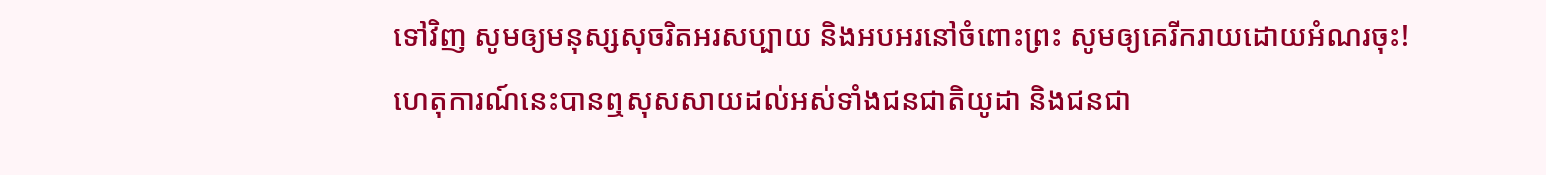ទៅវិញ សូមឲ្យមនុស្សសុចរិតអរសប្បាយ និងអបអរនៅចំពោះព្រះ សូមឲ្យគេរីករាយដោយអំណរចុះ!
ហេតុការណ៍នេះបានឮសុសសាយដល់អស់ទាំងជនជាតិយូដា និងជនជា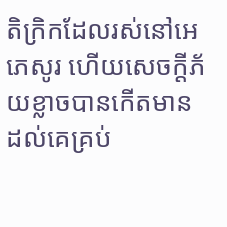តិក្រិកដែលរស់នៅអេភេសូរ ហើយសេចក្ដីភ័យខ្លាចបានកើតមានដល់គេគ្រប់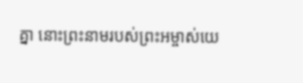គ្នា នោះព្រះនាមរបស់ព្រះអម្ចាស់យេ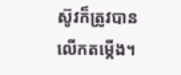ស៊ូវក៏ត្រូវបានលើកតម្កើង។